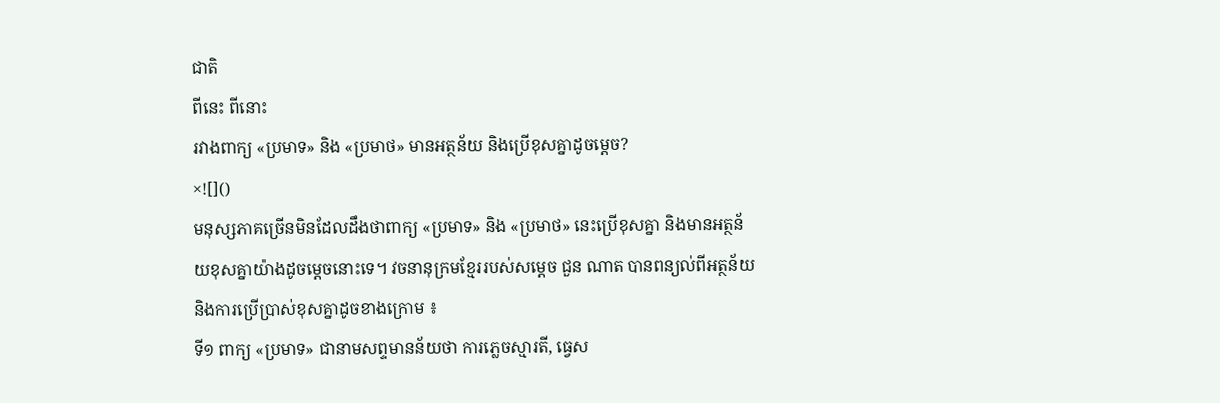ជាតិ
ពីនេះ ពីនោះ
រវាងពាក្យ «ប្រមាទ» និង «ប្រមាថ» មានអត្ថន័យ និងប្រើខុសគ្នាដូចម្តេច?
×![]()
មនុស្សភាគច្រើនមិនដែលដឹងថាពាក្យ «ប្រមាទ» និង «ប្រមាថ» នេះប្រើខុសគ្នា និងមានអត្ថន័យខុសគ្នាយ៉ាងដូចម្តេចនោះទេ។ វចនានុក្រមខ្មែររបស់សម្តេច ជួន ណាត បានពន្យល់ពីអត្ថន័យ និងការប្រើប្រាស់ខុសគ្នាដូចខាងក្រោម ៖
ទី១ ពាក្យ «ប្រមាទ» ជានាមសព្ទមានន័យថា ការភ្លេចស្មារតី, ធ្វេស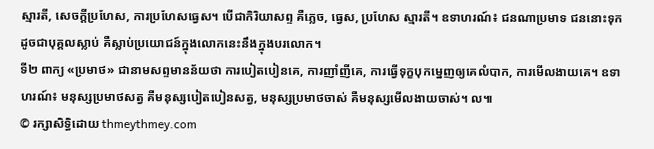ស្មារតី, សេចក្តីប្រហែស, ការប្រហែសធ្វេស។ បើជាកិរិយាសព្ទ គឺភ្លេច, ធ្វេស, ប្រហែស ស្មារតី។ ឧទាហរណ៍៖ ជនណាប្រមាទ ជននោះទុកដូចជាបុគ្គលស្លាប់ គឺស្លាប់ប្រយោជន៍ក្នុងលោកនេះនឹងក្នុងបរលោក។
ទី២ ពាក្យ «ប្រមាថ» ជានាមសព្ទមានន័យថា ការបៀតបៀនគេ, ការញាំញីគេ, ការធ្វើទុក្ខបុកម្នេញឲ្យគេលំបាក, ការមើលងាយគេ។ ឧទាហរណ៍៖ មនុស្សប្រមាថសត្វ គឺមនុស្សបៀតបៀនសត្វ, មនុស្សប្រមាថចាស់ គឺមនុស្សមើលងាយចាស់។ ល៕
© រក្សាសិទ្ធិដោយ thmeythmey.com